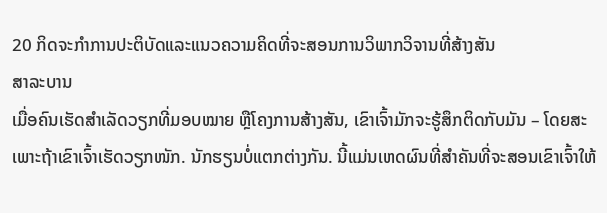20 ກິດຈະກໍາການປະຕິບັດແລະແນວຄວາມຄິດທີ່ຈະສອນການວິພາກວິຈານທີ່ສ້າງສັນ
ສາລະບານ
ເມື່ອຄົນເຮັດສຳເລັດວຽກທີ່ມອບໝາຍ ຫຼືໂຄງການສ້າງສັນ, ເຂົາເຈົ້າມັກຈະຮູ້ສຶກຕິດກັບມັນ – ໂດຍສະເພາະຖ້າເຂົາເຈົ້າເຮັດວຽກໜັກ. ນັກຮຽນບໍ່ແຕກຕ່າງກັນ. ນີ້ແມ່ນເຫດຜົນທີ່ສຳຄັນທີ່ຈະສອນເຂົາເຈົ້າໃຫ້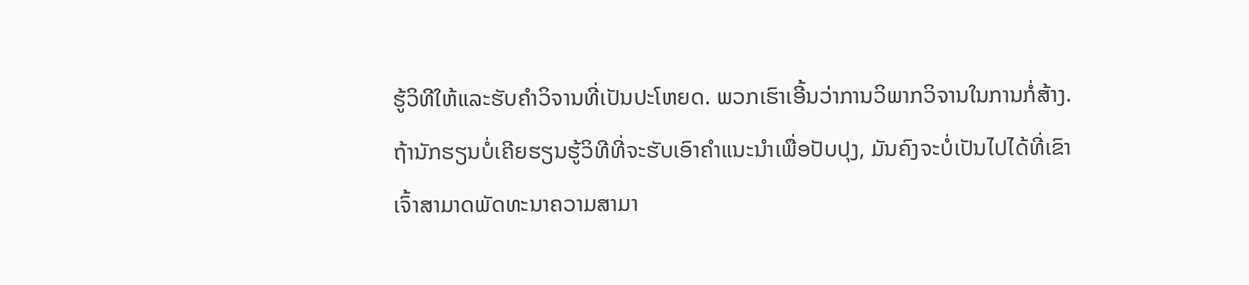ຮູ້ວິທີໃຫ້ແລະຮັບຄຳວິຈານທີ່ເປັນປະໂຫຍດ. ພວກເຮົາເອີ້ນວ່າການວິພາກວິຈານໃນການກໍ່ສ້າງ. ຖ້ານັກຮຽນບໍ່ເຄີຍຮຽນຮູ້ວິທີທີ່ຈະຮັບເອົາຄໍາແນະນໍາເພື່ອປັບປຸງ, ມັນຄົງຈະບໍ່ເປັນໄປໄດ້ທີ່ເຂົາເຈົ້າສາມາດພັດທະນາຄວາມສາມາ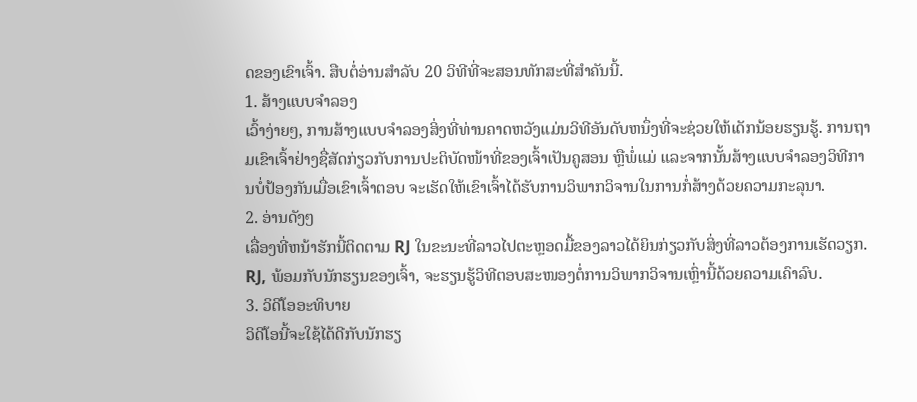ດຂອງເຂົາເຈົ້າ. ສືບຕໍ່ອ່ານສໍາລັບ 20 ວິທີທີ່ຈະສອນທັກສະທີ່ສໍາຄັນນີ້.
1. ສ້າງແບບຈໍາລອງ
ເວົ້າງ່າຍໆ, ການສ້າງແບບຈໍາລອງສິ່ງທີ່ທ່ານຄາດຫວັງແມ່ນວິທີອັນດັບຫນຶ່ງທີ່ຈະຊ່ວຍໃຫ້ເດັກນ້ອຍຮຽນຮູ້. ການຖາມເຂົາເຈົ້າຢ່າງຊື່ສັດກ່ຽວກັບການປະຕິບັດໜ້າທີ່ຂອງເຈົ້າເປັນຄູສອນ ຫຼືພໍ່ແມ່ ແລະຈາກນັ້ນສ້າງແບບຈໍາລອງວິທີການບໍ່ປ້ອງກັນເມື່ອເຂົາເຈົ້າຕອບ ຈະເຮັດໃຫ້ເຂົາເຈົ້າໄດ້ຮັບການວິພາກວິຈານໃນການກໍ່ສ້າງດ້ວຍຄວາມກະລຸນາ.
2. ອ່ານດັງໆ
ເລື່ອງທີ່ຫນ້າຮັກນີ້ຕິດຕາມ RJ ໃນຂະນະທີ່ລາວໄປຕະຫຼອດມື້ຂອງລາວໄດ້ຍິນກ່ຽວກັບສິ່ງທີ່ລາວຕ້ອງການເຮັດວຽກ. RJ, ພ້ອມກັບນັກຮຽນຂອງເຈົ້າ, ຈະຮຽນຮູ້ວິທີຕອບສະໜອງຕໍ່ການວິພາກວິຈານເຫຼົ່ານີ້ດ້ວຍຄວາມເຄົາລົບ.
3. ວິດີໂອອະທິບາຍ
ວິດີໂອນີ້ຈະໃຊ້ໄດ້ດີກັບນັກຮຽ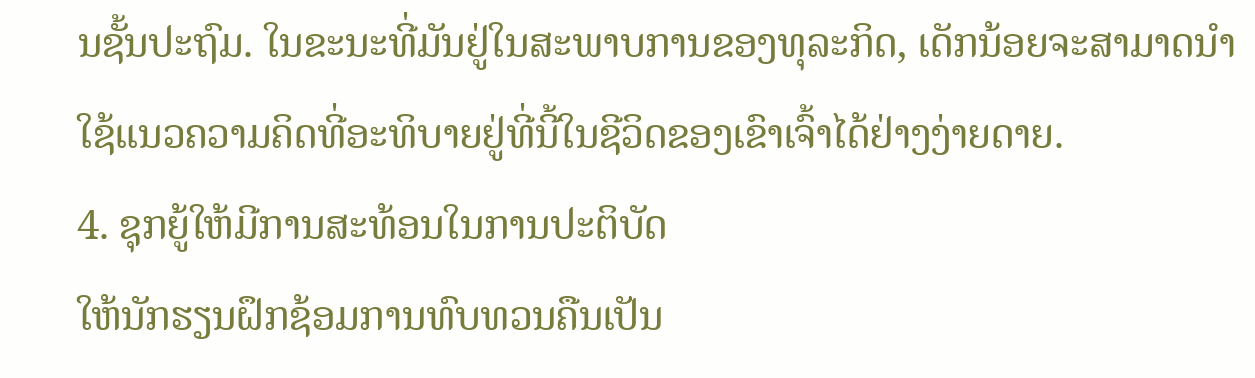ນຊັ້ນປະຖົມ. ໃນຂະນະທີ່ມັນຢູ່ໃນສະພາບການຂອງທຸລະກິດ, ເດັກນ້ອຍຈະສາມາດນໍາໃຊ້ແນວຄວາມຄິດທີ່ອະທິບາຍຢູ່ທີ່ນີ້ໃນຊີວິດຂອງເຂົາເຈົ້າໄດ້ຢ່າງງ່າຍດາຍ.
4. ຊຸກຍູ້ໃຫ້ມີການສະທ້ອນໃນການປະຕິບັດ
ໃຫ້ນັກຮຽນຝຶກຊ້ອມການທົບທວນຄືນເປັນ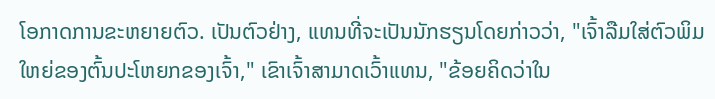ໂອກາດການຂະຫຍາຍຕົວ. ເປັນຕົວຢ່າງ, ແທນທີ່ຈະເປັນນັກຮຽນໂດຍກ່າວວ່າ, "ເຈົ້າລືມໃສ່ຕົວພິມໃຫຍ່ຂອງຕົ້ນປະໂຫຍກຂອງເຈົ້າ," ເຂົາເຈົ້າສາມາດເວົ້າແທນ, "ຂ້ອຍຄິດວ່າໃນ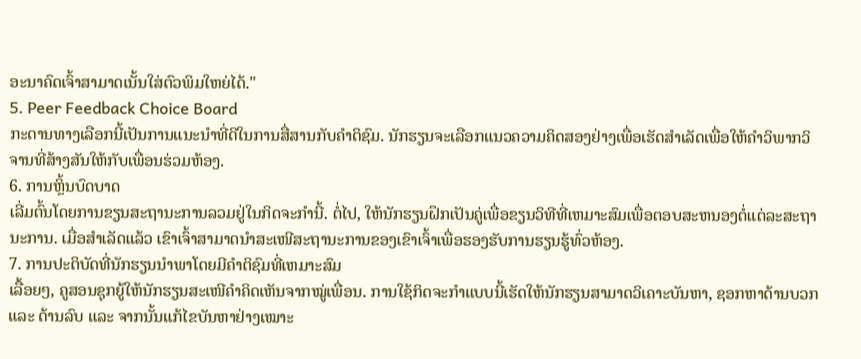ອະນາຄົດເຈົ້າສາມາດເນັ້ນໃສ່ຕົວພິມໃຫຍ່ໄດ້."
5. Peer Feedback Choice Board
ກະດານທາງເລືອກນີ້ເປັນການແນະນຳທີ່ດີໃນການສື່ສານກັບຄຳຕິຊົມ. ນັກຮຽນຈະເລືອກແນວຄວາມຄິດສອງຢ່າງເພື່ອເຮັດສໍາເລັດເພື່ອໃຫ້ຄໍາວິພາກວິຈານທີ່ສ້າງສັນໃຫ້ກັບເພື່ອນຮ່ວມຫ້ອງ.
6. ການຫຼິ້ນບົດບາດ
ເລີ່ມຕົ້ນໂດຍການຂຽນສະຖານະການລວມຢູ່ໃນກິດຈະກໍານີ້. ຕໍ່ໄປ, ໃຫ້ນັກຮຽນຝຶກເປັນຄູ່ເພື່ອຂຽນວິທີທີ່ເຫມາະສົມເພື່ອຕອບສະຫນອງຕໍ່ແຕ່ລະສະຖານະການ. ເມື່ອສຳເລັດແລ້ວ ເຂົາເຈົ້າສາມາດນຳສະເໜີສະຖານະການຂອງເຂົາເຈົ້າເພື່ອຮອງຮັບການຮຽນຮູ້ທົ່ວຫ້ອງ.
7. ການປະຕິບັດທີ່ນັກຮຽນນໍາພາໂດຍມີຄໍາຕິຊົມທີ່ເຫມາະສົມ
ເລື້ອຍໆ, ຄູສອນຊຸກຍູ້ໃຫ້ນັກຮຽນສະເໜີຄໍາຄິດເຫັນຈາກໝູ່ເພື່ອນ. ການໃຊ້ກິດຈະກຳແບບນີ້ເຮັດໃຫ້ນັກຮຽນສາມາດວິເຄາະບັນຫາ, ຊອກຫາດ້ານບວກ ແລະ ດ້ານລົບ ແລະ ຈາກນັ້ນແກ້ໄຂບັນຫາຢ່າງເໝາະ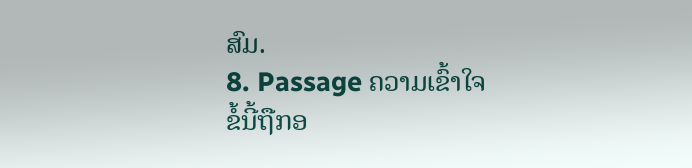ສົມ.
8. Passage ຄວາມເຂົ້າໃຈ
ຂໍ້ນີ້ຖືກອ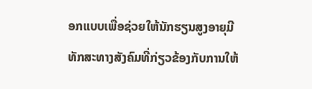ອກແບບເພື່ອຊ່ວຍໃຫ້ນັກຮຽນສູງອາຍຸມີທັກສະທາງສັງຄົມທີ່ກ່ຽວຂ້ອງກັບການໃຫ້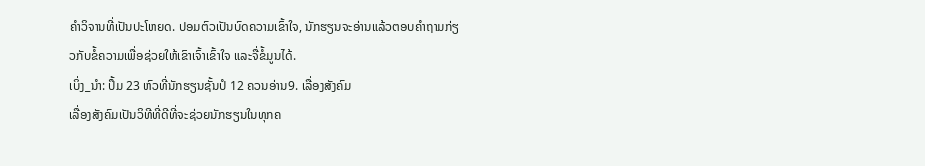ຄໍາວິຈານທີ່ເປັນປະໂຫຍດ. ປອມຕົວເປັນບົດຄວາມເຂົ້າໃຈ, ນັກຮຽນຈະອ່ານແລ້ວຕອບຄຳຖາມກ່ຽວກັບຂໍ້ຄວາມເພື່ອຊ່ວຍໃຫ້ເຂົາເຈົ້າເຂົ້າໃຈ ແລະຈື່ຂໍ້ມູນໄດ້.
ເບິ່ງ_ນຳ: ປຶ້ມ 23 ຫົວທີ່ນັກຮຽນຊັ້ນປໍ 12 ຄວນອ່ານ9. ເລື່ອງສັງຄົມ
ເລື່ອງສັງຄົມເປັນວິທີທີ່ດີທີ່ຈະຊ່ວຍນັກຮຽນໃນທຸກຄ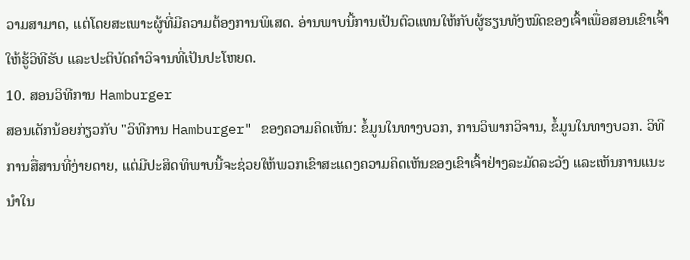ວາມສາມາດ, ແຕ່ໂດຍສະເພາະຜູ້ທີ່ມີຄວາມຕ້ອງການພິເສດ. ອ່ານພາບນີ້ການເປັນຕົວແທນໃຫ້ກັບຜູ້ຮຽນທັງໝົດຂອງເຈົ້າເພື່ອສອນເຂົາເຈົ້າໃຫ້ຮູ້ວິທີຮັບ ແລະປະຕິບັດຄໍາວິຈານທີ່ເປັນປະໂຫຍດ.
10. ສອນວິທີການ Hamburger
ສອນເດັກນ້ອຍກ່ຽວກັບ "ວິທີການ Hamburger" ຂອງຄວາມຄິດເຫັນ: ຂໍ້ມູນໃນທາງບວກ, ການວິພາກວິຈານ, ຂໍ້ມູນໃນທາງບວກ. ວິທີການສື່ສານທີ່ງ່າຍດາຍ, ແຕ່ມີປະສິດທິພາບນີ້ຈະຊ່ວຍໃຫ້ພວກເຂົາສະແດງຄວາມຄິດເຫັນຂອງເຂົາເຈົ້າຢ່າງລະມັດລະວັງ ແລະເຫັນການແນະນຳໃນ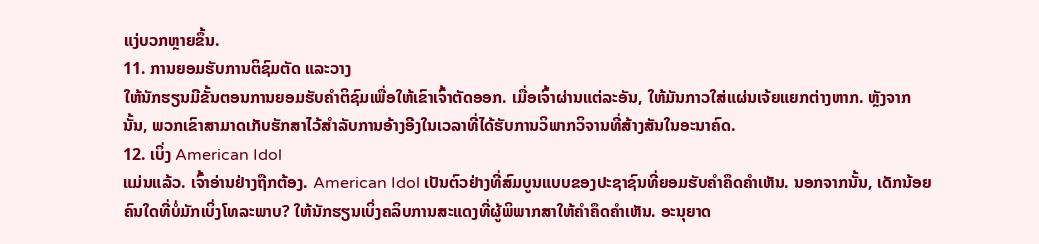ແງ່ບວກຫຼາຍຂຶ້ນ.
11. ການຍອມຮັບການຕິຊົມຕັດ ແລະວາງ
ໃຫ້ນັກຮຽນມີຂັ້ນຕອນການຍອມຮັບຄໍາຕິຊົມເພື່ອໃຫ້ເຂົາເຈົ້າຕັດອອກ. ເມື່ອເຈົ້າຜ່ານແຕ່ລະອັນ, ໃຫ້ມັນກາວໃສ່ແຜ່ນເຈ້ຍແຍກຕ່າງຫາກ. ຫຼັງຈາກນັ້ນ, ພວກເຂົາສາມາດເກັບຮັກສາໄວ້ສໍາລັບການອ້າງອີງໃນເວລາທີ່ໄດ້ຮັບການວິພາກວິຈານທີ່ສ້າງສັນໃນອະນາຄົດ.
12. ເບິ່ງ American Idol
ແມ່ນແລ້ວ. ເຈົ້າອ່ານຢ່າງຖືກຕ້ອງ. American Idol ເປັນຕົວຢ່າງທີ່ສົມບູນແບບຂອງປະຊາຊົນທີ່ຍອມຮັບຄໍາຄຶດຄໍາເຫັນ. ນອກຈາກນັ້ນ, ເດັກນ້ອຍຄົນໃດທີ່ບໍ່ມັກເບິ່ງໂທລະພາບ? ໃຫ້ນັກຮຽນເບິ່ງຄລິບການສະແດງທີ່ຜູ້ພິພາກສາໃຫ້ຄໍາຄຶດຄໍາເຫັນ. ອະນຸຍາດ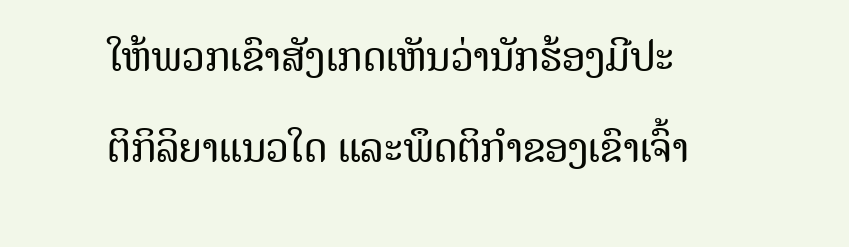ໃຫ້ພວກເຂົາສັງເກດເຫັນວ່ານັກຮ້ອງມີປະຕິກິລິຍາແນວໃດ ແລະພຶດຕິກຳຂອງເຂົາເຈົ້າ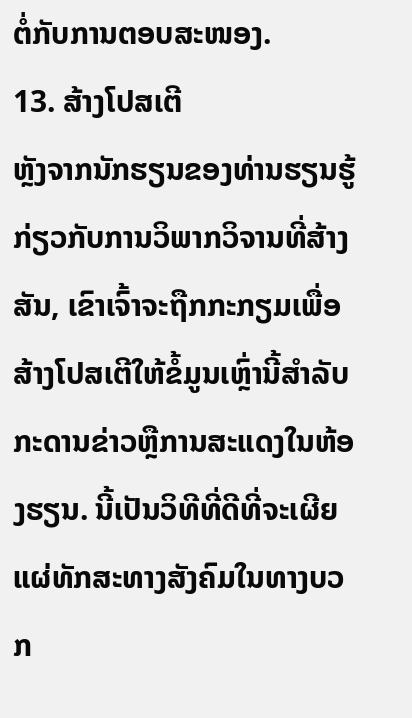ຕໍ່ກັບການຕອບສະໜອງ.
13. ສ້າງໂປສເຕີ
ຫຼັງຈາກນັກຮຽນຂອງທ່ານຮຽນຮູ້ກ່ຽວກັບການວິພາກວິຈານທີ່ສ້າງສັນ, ເຂົາເຈົ້າຈະຖືກກະກຽມເພື່ອສ້າງໂປສເຕີໃຫ້ຂໍ້ມູນເຫຼົ່ານີ້ສໍາລັບກະດານຂ່າວຫຼືການສະແດງໃນຫ້ອງຮຽນ. ນີ້ເປັນວິທີທີ່ດີທີ່ຈະເຜີຍແຜ່ທັກສະທາງສັງຄົມໃນທາງບວກ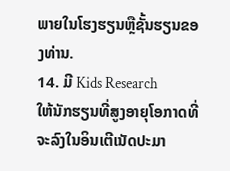ພາຍໃນໂຮງຮຽນຫຼືຊັ້ນຮຽນຂອງທ່ານ.
14. ມີ Kids Research
ໃຫ້ນັກຮຽນທີ່ສູງອາຍຸໂອກາດທີ່ຈະລົງໃນອິນເຕີເນັດປະມາ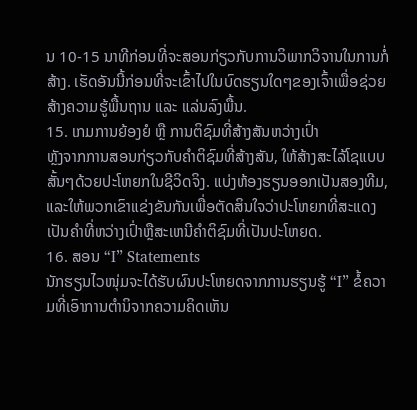ນ 10-15 ນາທີກ່ອນທີ່ຈະສອນກ່ຽວກັບການວິພາກວິຈານໃນການກໍ່ສ້າງ. ເຮັດອັນນີ້ກ່ອນທີ່ຈະເຂົ້າໄປໃນບົດຮຽນໃດໆຂອງເຈົ້າເພື່ອຊ່ວຍສ້າງຄວາມຮູ້ພື້ນຖານ ແລະ ແລ່ນລົງພື້ນ.
15. ເກມການຍ້ອງຍໍ ຫຼື ການຕິຊົມທີ່ສ້າງສັນຫວ່າງເປົ່າ
ຫຼັງຈາກການສອນກ່ຽວກັບຄໍາຕິຊົມທີ່ສ້າງສັນ, ໃຫ້ສ້າງສະໄລ້ໂຊແບບສັ້ນໆດ້ວຍປະໂຫຍກໃນຊີວິດຈິງ. ແບ່ງຫ້ອງຮຽນອອກເປັນສອງທີມ, ແລະໃຫ້ພວກເຂົາແຂ່ງຂັນກັນເພື່ອຕັດສິນໃຈວ່າປະໂຫຍກທີ່ສະແດງເປັນຄໍາທີ່ຫວ່າງເປົ່າຫຼືສະເຫນີຄໍາຕິຊົມທີ່ເປັນປະໂຫຍດ.
16. ສອນ “I” Statements
ນັກຮຽນໄວໜຸ່ມຈະໄດ້ຮັບຜົນປະໂຫຍດຈາກການຮຽນຮູ້ “I” ຂໍ້ຄວາມທີ່ເອົາການຕຳນິຈາກຄວາມຄິດເຫັນ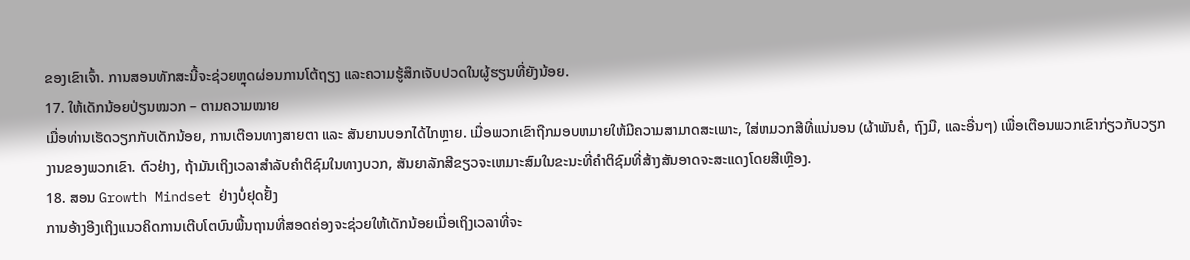ຂອງເຂົາເຈົ້າ. ການສອນທັກສະນີ້ຈະຊ່ວຍຫຼຸດຜ່ອນການໂຕ້ຖຽງ ແລະຄວາມຮູ້ສຶກເຈັບປວດໃນຜູ້ຮຽນທີ່ຍັງນ້ອຍ.
17. ໃຫ້ເດັກນ້ອຍປ່ຽນໝວກ – ຕາມຄວາມໝາຍ
ເມື່ອທ່ານເຮັດວຽກກັບເດັກນ້ອຍ, ການເຕືອນທາງສາຍຕາ ແລະ ສັນຍານບອກໄດ້ໄກຫຼາຍ. ເມື່ອພວກເຂົາຖືກມອບຫມາຍໃຫ້ມີຄວາມສາມາດສະເພາະ, ໃສ່ຫມວກສີທີ່ແນ່ນອນ (ຜ້າພັນຄໍ, ຖົງມື, ແລະອື່ນໆ) ເພື່ອເຕືອນພວກເຂົາກ່ຽວກັບວຽກງານຂອງພວກເຂົາ. ຕົວຢ່າງ, ຖ້າມັນເຖິງເວລາສໍາລັບຄໍາຕິຊົມໃນທາງບວກ, ສັນຍາລັກສີຂຽວຈະເຫມາະສົມໃນຂະນະທີ່ຄໍາຕິຊົມທີ່ສ້າງສັນອາດຈະສະແດງໂດຍສີເຫຼືອງ.
18. ສອນ Growth Mindset ຢ່າງບໍ່ຢຸດຢັ້ງ
ການອ້າງອີງເຖິງແນວຄິດການເຕີບໂຕບົນພື້ນຖານທີ່ສອດຄ່ອງຈະຊ່ວຍໃຫ້ເດັກນ້ອຍເມື່ອເຖິງເວລາທີ່ຈະ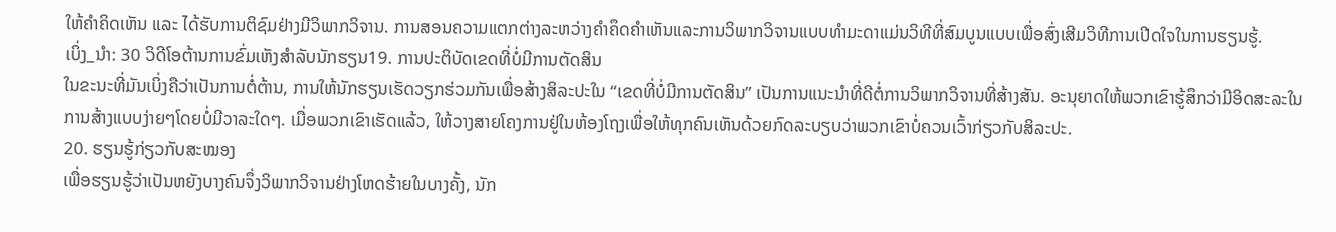ໃຫ້ຄຳຄິດເຫັນ ແລະ ໄດ້ຮັບການຕິຊົມຢ່າງມີວິພາກວິຈານ. ການສອນຄວາມແຕກຕ່າງລະຫວ່າງຄໍາຄຶດຄໍາເຫັນແລະການວິພາກວິຈານແບບທໍາມະດາແມ່ນວິທີທີ່ສົມບູນແບບເພື່ອສົ່ງເສີມວິທີການເປີດໃຈໃນການຮຽນຮູ້.
ເບິ່ງ_ນຳ: 30 ວິດີໂອຕ້ານການຂົ່ມເຫັງສໍາລັບນັກຮຽນ19. ການປະຕິບັດເຂດທີ່ບໍ່ມີການຕັດສິນ
ໃນຂະນະທີ່ມັນເບິ່ງຄືວ່າເປັນການຕໍ່ຕ້ານ, ການໃຫ້ນັກຮຽນເຮັດວຽກຮ່ວມກັນເພື່ອສ້າງສິລະປະໃນ “ເຂດທີ່ບໍ່ມີການຕັດສິນ” ເປັນການແນະນຳທີ່ດີຕໍ່ການວິພາກວິຈານທີ່ສ້າງສັນ. ອະນຸຍາດໃຫ້ພວກເຂົາຮູ້ສຶກວ່າມີອິດສະລະໃນການສ້າງແບບງ່າຍໆໂດຍບໍ່ມີວາລະໃດໆ. ເມື່ອພວກເຂົາເຮັດແລ້ວ, ໃຫ້ວາງສາຍໂຄງການຢູ່ໃນຫ້ອງໂຖງເພື່ອໃຫ້ທຸກຄົນເຫັນດ້ວຍກົດລະບຽບວ່າພວກເຂົາບໍ່ຄວນເວົ້າກ່ຽວກັບສິລະປະ.
20. ຮຽນຮູ້ກ່ຽວກັບສະໝອງ
ເພື່ອຮຽນຮູ້ວ່າເປັນຫຍັງບາງຄົນຈຶ່ງວິພາກວິຈານຢ່າງໂຫດຮ້າຍໃນບາງຄັ້ງ, ນັກ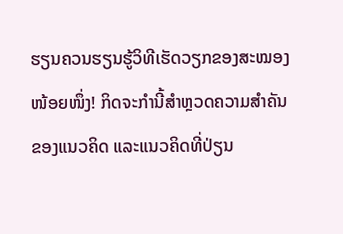ຮຽນຄວນຮຽນຮູ້ວິທີເຮັດວຽກຂອງສະໝອງໜ້ອຍໜຶ່ງ! ກິດຈະກຳນີ້ສຳຫຼວດຄວາມສຳຄັນຂອງແນວຄິດ ແລະແນວຄິດທີ່ປ່ຽນ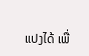ແປງໄດ້ ເພື່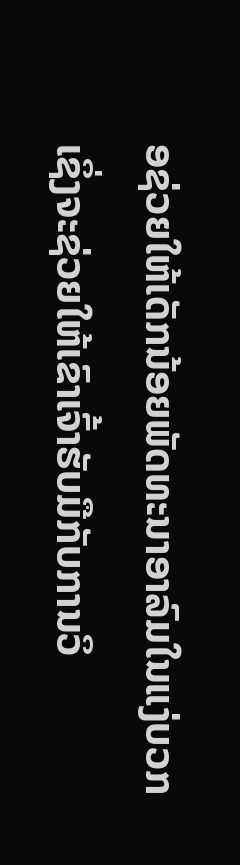ອຊ່ວຍໃຫ້ເດັກນ້ອຍພັດທະນາອາລົມໃນແງ່ບວກ ເຊິ່ງຈະຊ່ວຍໃຫ້ເຂົາເຈົ້າຮັບມືກັບການວິ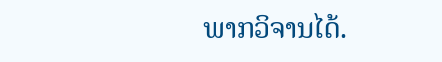ພາກວິຈານໄດ້.